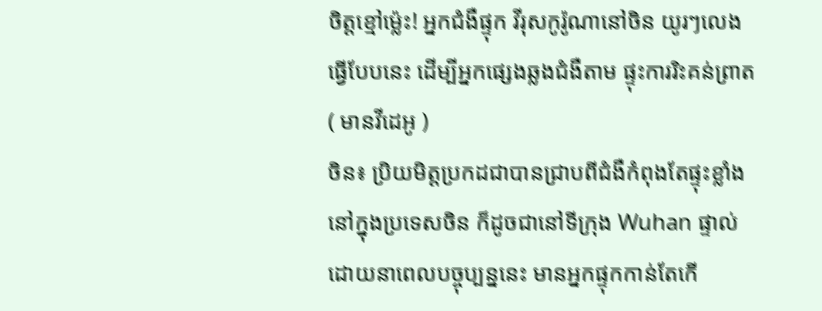ចិត្តខ្មៅម្ល៉េះ! អ្នកជំងឺផ្ទុក វីរុសកូរ៉ូណានៅចិន យូរៗលេងធ្វើបែបនេះ ដើម្បីអ្នកផ្សេងឆ្លងជំងឺតាម ផ្ទុះការរិះគន់ព្រាត ( មានវីដេអូ )
ចិន៖ ប្រិយមិត្តប្រកដជាបានជ្រាបពីជំងឺកំពុងតែផ្ទុះខ្លាំងនៅក្នុងប្រទេសចិន ក៏ដូចជានៅទីក្រុង Wuhan ផ្ទាល់ ដោយនាពេលបច្ចុប្បន្ននេះ មានអ្នកផ្ទុកកាន់តែកើ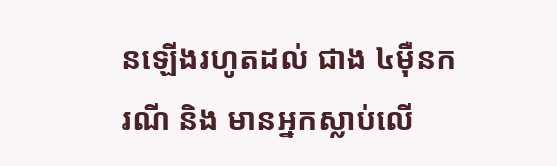នឡើងរហូតដល់ ជាង ៤ម៉ឺនករណី និង មានអ្នកស្លាប់លើ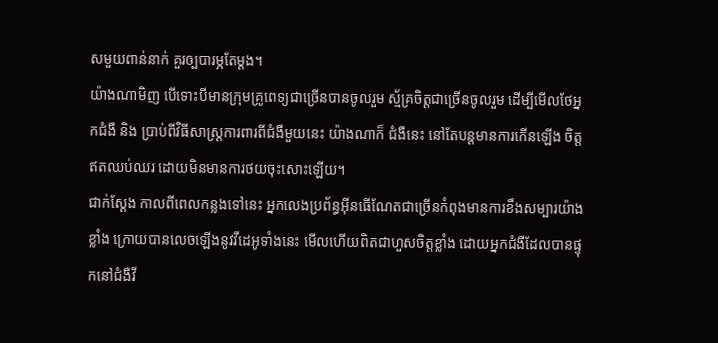សមួយពាន់នាក់ គួរឲ្បបារម្ភតែម្តង។
យ៉ាងណាមិញ បើទោះបីមានក្រុមគ្រូពេទ្យជាច្រើនបានចូលរួម ស្ម័គ្រចិត្តជាច្រើនចូលរួម ដើម្បីមើលថែអ្នកជំងឺ និង ប្រាប់ពីវិធីសាស្ត្រការពារពីជំងឺមួយនេះ យ៉ាងណាក៏ ជំងឺនេះ នៅតែបន្តមានការកើនឡើង ចិត្តឥតឈប់ឈរ ដោយមិនមានការថយចុះសោះឡើយ។
ជាក់ស្ដែង កាលពីពេលកន្លងទៅនេះ អ្នកលេងប្រព័ន្ធអ៊ីនធើណែតជាច្រើនកំពុងមានការខឹងសម្បារយ៉ាងខ្លាំង ក្រោយបានលេចឡើងនូវវីដេអូទាំងនេះ មើលហើយពិតជាហួសចិត្តខ្លាំង ដោយអ្នកជំងឺដែលបានផ្ទុកនៅជំងឺវី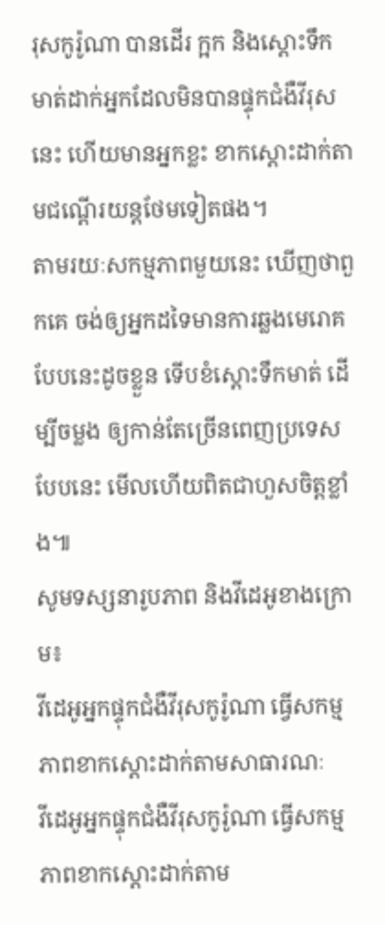រុសកូរ៉ូណា បានដើរ ក្អក និងស្ដោះទឹកមាត់ដាក់អ្នកដែលមិនបានផ្ទុកជំងឺវីរុសនេះ ហើយមានអ្នកខ្លះ ខាកស្ដោះដាក់តាមជណ្ដើរយន្តថែមទៀតផង។
តាមរយៈសកម្មភាពមួយនេះ ឃើញថាពួកគេ ចង់ឲ្យអ្នកដទៃមានការឆ្លងមេរោគបែបនេះដូចខ្លួន ទើបខំស្តោះទឹកមាត់ ដើម្បីចម្លង ឲ្យកាន់តែច្រើនពេញប្រទេសបែបនេះ មើលហើយពិតជាហួសចិត្តខ្លាំង៕
សូមទស្សនារូបភាព និងវីដេអូខាងក្រោម៖
វីដេអូអ្នកផ្ទុកជំងឺវីរុសកូរ៉ូណា ធ្វើសកម្មភាពខាកស្ដោះដាក់តាមសាធារណៈ
វីដេអូអ្នកផ្ទុកជំងឺវីរុសកូរ៉ូណា ធ្វើសកម្មភាពខាកស្ដោះដាក់តាម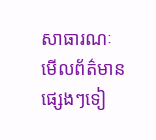សាធារណៈ
មើលព័ត៌មានផ្សេងៗទៀ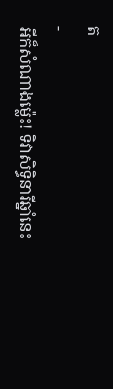ត
-
អីក៏សំណាងម្ល៉េះ! ទិវាសិទ្ធិនារីឆ្នាំនេះ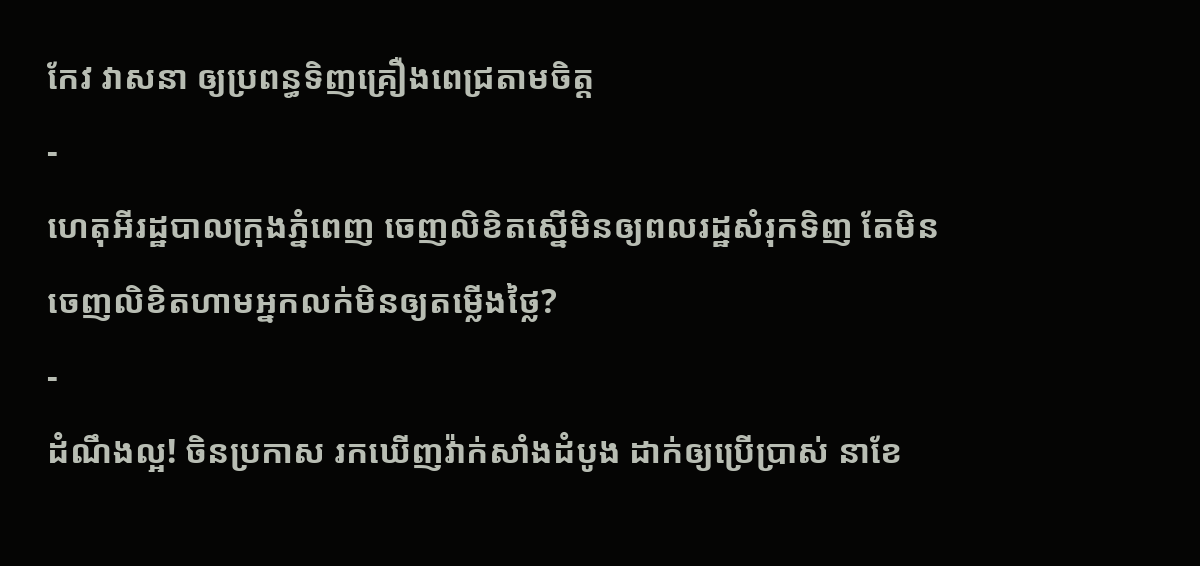កែវ វាសនា ឲ្យប្រពន្ធទិញគ្រឿងពេជ្រតាមចិត្ត
-
ហេតុអីរដ្ឋបាលក្រុងភ្នំពេញ ចេញលិខិតស្នើមិនឲ្យពលរដ្ឋសំរុកទិញ តែមិនចេញលិខិតហាមអ្នកលក់មិនឲ្យតម្លើងថ្លៃ?
-
ដំណឹងល្អ! ចិនប្រកាស រកឃើញវ៉ាក់សាំងដំបូង ដាក់ឲ្យប្រើប្រាស់ នាខែ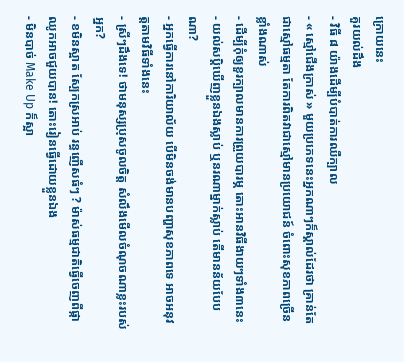ក្រោយនេះ
គួរយល់ដឹង
- វិធី ៨ យ៉ាងដើម្បីបំបាត់ការឈឺក្បាល
- « ស្មៅជើងក្រាស់ » មួយប្រភេទនេះអ្នកណាៗក៏ស្គាល់ដែរថា គ្រាន់តែជាស្មៅធម្មតា តែការពិតវាជាស្មៅមានប្រយោជន៍ ចំពោះសុខភាពច្រើនខ្លាំងណាស់
- ដើម្បីកុំឲ្យខួរក្បាលមានការព្រួយបារម្ភ តោះអានវិធីងាយៗទាំង៣នេះ
- យល់សប្តិឃើញខ្លួនឯងស្លាប់ ឬនរណាម្នាក់ស្លាប់ តើមានន័យបែបណា?
- អ្នកធ្វើការនៅការិយាល័យ បើមិនចង់មានបញ្ហាសុខភាពទេ អាចអនុវត្តតាមវិធីទាំងនេះ
- ស្រីៗដឹងទេ! ថាមនុស្សប្រុសចូលចិត្ត សំលឹងមើលចំណុចណាខ្លះរបស់អ្នក?
- ខមិនស្អាត ស្បែកស្រអាប់ រន្ធញើសធំៗ ? ម៉ាស់ធម្មជាតិធ្វើចេញពីផ្កាឈូកអាចជួយបាន! តោះរៀនធ្វើដោយខ្លួនឯង
- មិនបាច់ Make Up ក៏ស្អា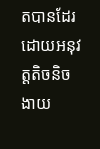តបានដែរ ដោយអនុវត្តតិចនិចងាយ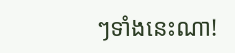ៗទាំងនេះណា!